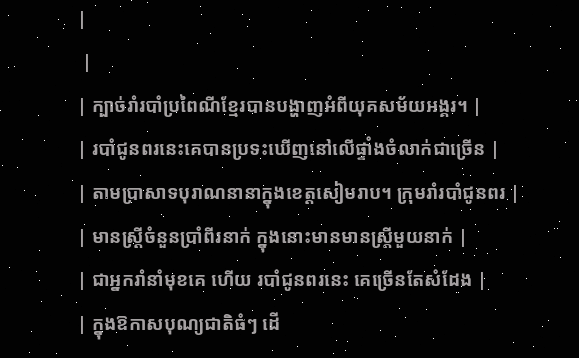|
 |
| ក្បាច់រាំរបាំប្រពៃណីខ្មែរបានបង្ហាញអំពីយុគសម័យអង្គរ។ |
| របាំជូនពរនេះគេបានប្រទះឃើញនៅលើផ្ទាំងចំលាក់ជាច្រើន |
| តាមប្រាសាទបុរាណនានាក្នុងខេត្ដសៀមរាប។ ក្រុមរាំរបាំជូនពរ |
| មានស្រ្ដីចំនួនប្រាំពីរនាក់ ក្នុងនោះមានមានស្រ្ដីមួយនាក់ |
| ជាអ្នករាំនាំមុខគេ ហើយ របាំជូនពរនេះ គេច្រើនតែសំដែង |
| ក្នុងឱកាសបុណ្យជាតិធំៗ ដើ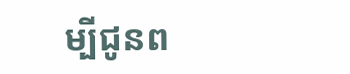ម្បីជូនព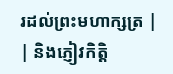រដល់ព្រះមហាក្សត្រ |
| និងភ្ញៀវកិត្ដិ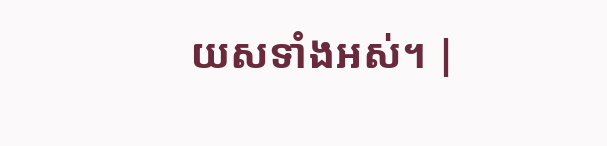យសទាំងអស់។ |